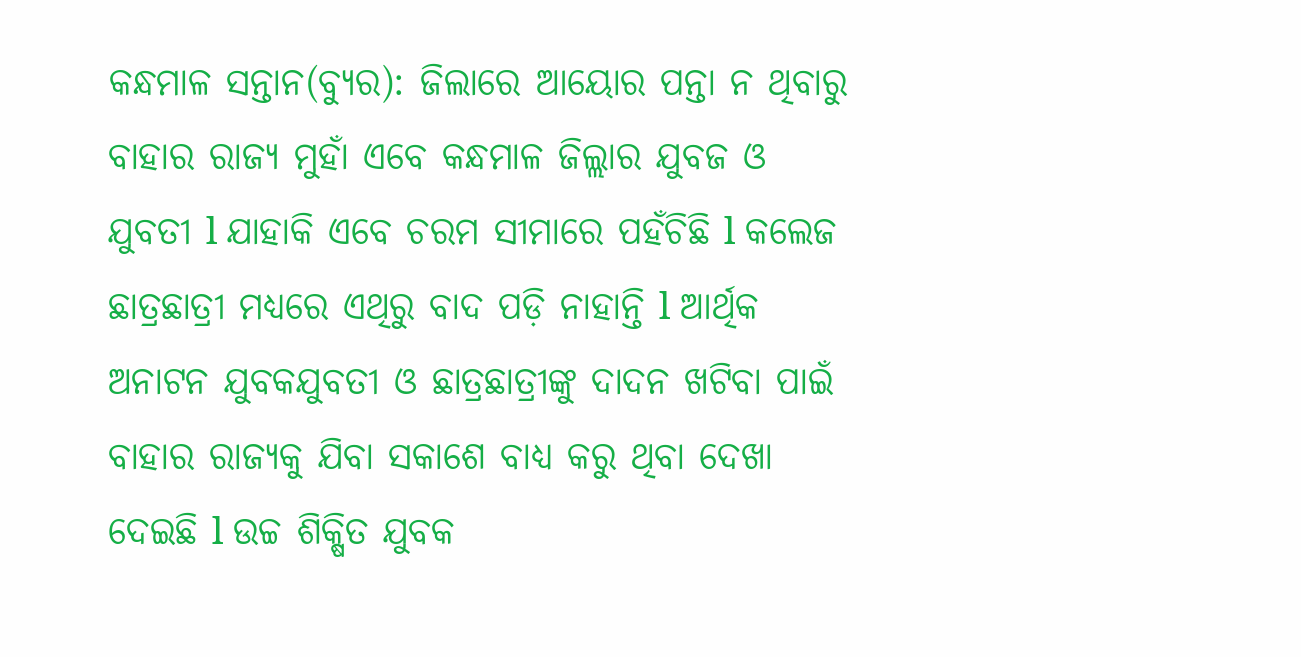କନ୍ଧମାଳ ସନ୍ତାନ(ବ୍ୟୁର): ଜିଲାରେ ଆୟୋର ପନ୍ତା ନ ଥିବାରୁ ବାହାର ରାଜ୍ୟ ମୁହାଁ ଏବେ କନ୍ଧମାଳ ଜିଲ୍ଲାର ଯୁବଜ ଓ ଯୁବତୀ l ଯାହାକି ଏବେ ଚରମ ସୀମାରେ ପହଁଚିଛି l କଲେଜ ଛାତ୍ରଛାତ୍ରୀ ମଧ୍ୟରେ ଏଥିରୁ ବାଦ ପଡ଼ି ନାହାନ୍ତି l ଆର୍ଥିକ ଅନାଟନ ଯୁବକଯୁବତୀ ଓ ଛାତ୍ରଛାତ୍ରୀଙ୍କୁ ଦାଦନ ଖଟିବା ପାଇଁ ବାହାର ରାଜ୍ୟକୁ ଯିବା ସକାଶେ ବାଧ୍ୟ କରୁ ଥିବା ଦେଖା ଦେଇଛି l ଉଚ୍ଚ ଶିକ୍ଷିତ ଯୁବକ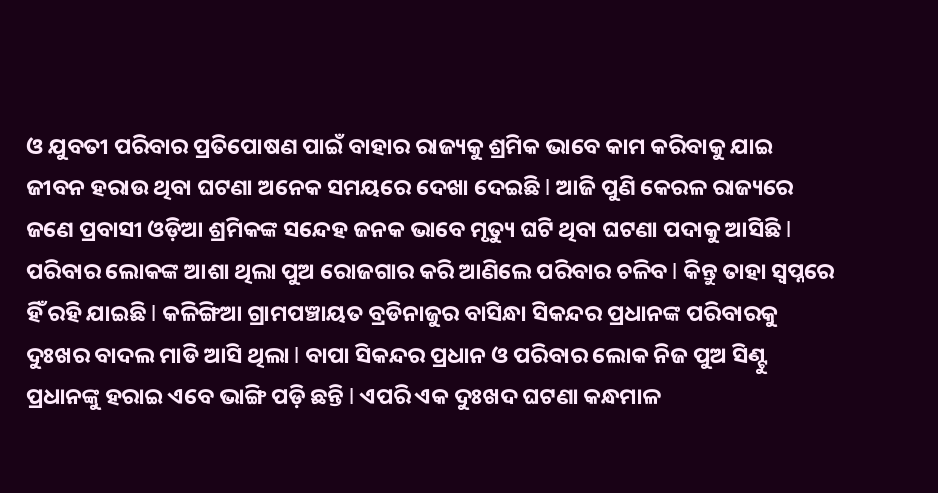ଓ ଯୁବତୀ ପରିବାର ପ୍ରତିପୋଷଣ ପାଇଁ ବାହାର ରାଜ୍ୟକୁ ଶ୍ରମିକ ଭାବେ କାମ କରିବାକୁ ଯାଇ ଜୀବନ ହରାଉ ଥିବା ଘଟଣା ଅନେକ ସମୟରେ ଦେଖା ଦେଇଛି l ଆଜି ପୁଣି କେରଳ ରାଜ୍ୟରେ ଜଣେ ପ୍ରବାସୀ ଓଡ଼ିଆ ଶ୍ରମିକଙ୍କ ସନ୍ଦେହ ଜନକ ଭାବେ ମୃତ୍ୟୁ ଘଟି ଥିବା ଘଟଣା ପଦାକୁ ଆସିଛି l ପରିବାର ଲୋକଙ୍କ ଆଶା ଥିଲା ପୁଅ ରୋଜଗାର କରି ଆଣିଲେ ପରିବାର ଚଳିବ l କିନ୍ତୁ ତାହା ସ୍ବପ୍ନରେ ହିଁ ରହି ଯାଇଛି l କଳିଙ୍ଗିଆ ଗ୍ରାମପଞ୍ଚାୟତ ବ୍ରଡିନାଜୁର ବାସିନ୍ଧା ସିକନ୍ଦର ପ୍ରଧାନଙ୍କ ପରିବାରକୁ ଦୁଃଖର ବାଦଲ ମାଡି ଆସି ଥିଲା l ବାପା ସିକନ୍ଦର ପ୍ରଧାନ ଓ ପରିବାର ଲୋକ ନିଜ ପୁଅ ସିଣ୍ଟୁ ପ୍ରଧାନଙ୍କୁ ହରାଇ ଏବେ ଭାଙ୍ଗି ପଡ଼ି ଛନ୍ତି l ଏପରି ଏକ ଦୁଃଖଦ ଘଟଣା କନ୍ଧମାଳ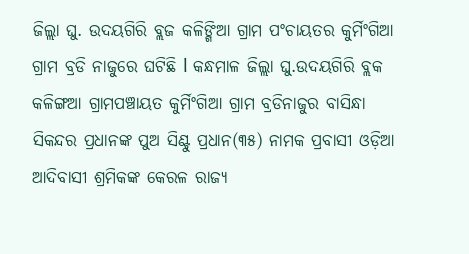ଜିଲ୍ଲା ଘୁ. ଉଦୟଗିରି ବ୍ଲଜ କଳିଙ୍ଗିଆ ଗ୍ରାମ ପଂଚାୟତର କୁର୍ମିଂଗିଆ ଗ୍ରାମ ବ୍ରଡି ନାଜୁରେ ଘଟିଛି l କନ୍ଧମାଳ ଜିଲ୍ଲା ଘୁ.ଉଦୟଗିରି ବ୍ଲକ କଳିଙ୍ଗଆ ଗ୍ରାମପଞ୍ଚାୟତ କୁର୍ମିଂଗିଆ ଗ୍ରାମ ବ୍ରଡିନାଜୁର ବାସିନ୍ଧା ସିକନ୍ଦର ପ୍ରଧାନଙ୍କ ପୁଅ ସିଣ୍ଟୁ ପ୍ରଧାନ(୩୫) ନାମକ ପ୍ରବାସୀ ଓଡ଼ିଆ ଆଦିବାସୀ ଶ୍ରମିକଙ୍କ କେରଳ ରାଜ୍ୟ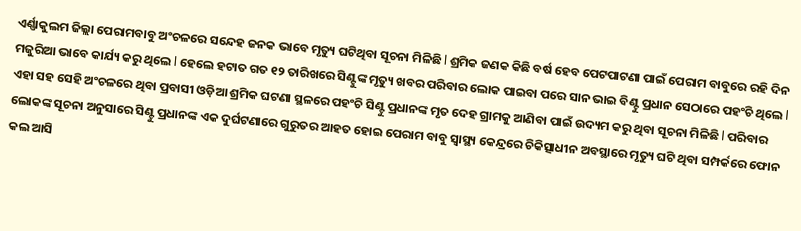ଏର୍ଣ୍ଣାକୁଲମ ଜିଲ୍ଲା ପେରାମବାବୁ ଅଂଚଳରେ ସନ୍ଦେହ ଜନକ ଭାବେ ମୃତ୍ୟୁ ଘଟିଥିବା ସୂଚନା ମିଳିଛି l ଶ୍ରମିକ ଜଣକ କିଛି ବର୍ଷ ହେବ ପେଟପାଟଣା ପାଇଁ ପେରାମ ବାବୁରେ ରହି ଦିନ ମଜୁରିଆ ଭାବେ କାର୍ଯ୍ୟ କରୁ ଥିଲେ l ହେଲେ ହଟାତ ଗତ ୧୨ ତାରିଖରେ ସିଣ୍ଟୁଙ୍କ ମୃତ୍ୟୁ ଖବର ପରିବାର ଲୋକ ପାଇବା ପରେ ସାନ ଭାଇ ବିଣ୍ଟୁ ପ୍ରଧାନ ସେଠାରେ ପହଂଚି ଥିଲେ l ଏହା ସହ ସେହି ଅଂଚଳରେ ଥିବା ପ୍ରବାସୀ ଓଡ଼ିଆ ଶ୍ରମିକ ଘଟଣା ସ୍ଥଳରେ ପହଂଚି ସିଣ୍ଟୁ ପ୍ରଧାନଙ୍କ ମୃତ ଦେହ ଗ୍ରାମକୁ ଆଣିବା ପାଇଁ ଉଦ୍ୟମ କରୁ ଥିବା ସୂଚନା ମିଳିଛି l ପରିବାର ଲୋକଙ୍କ ସୂଚନା ଅନୁସାରେ ସିଣ୍ଟୁ ପ୍ରଧାନଙ୍କ ଏକ ଦୁର୍ଘଟଣାରେ ଗୁରୁତର ଆହତ ହୋଇ ପେରାମ ବାବୁ ସ୍ୱାସ୍ଥ୍ୟ କେନ୍ଦ୍ରରେ ଚିକିତ୍ସାଧୀନ ଅବସ୍ଥାରେ ମୃତ୍ୟୁ ଘଟି ଥିବା ସମ୍ପର୍କରେ ଫୋନ କଲ ଆସି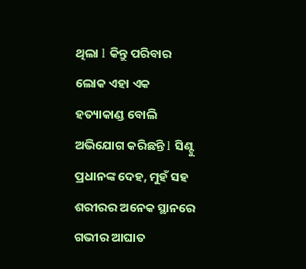ଥିଲା l କିନ୍ତୁ ପରିବାର ଲୋକ ଏହା ଏକ ହତ୍ୟାକାଣ୍ଡ ବୋଲି ଅଭିଯୋଗ କରିଛନ୍ତି l ସିଣ୍ଟୁ ପ୍ରଧାନଙ୍କ ଦେହ, ମୁହଁ ସହ ଶରୀରର ଅନେକ ସ୍ଥାନରେ ଗଭୀର ଆଘାତ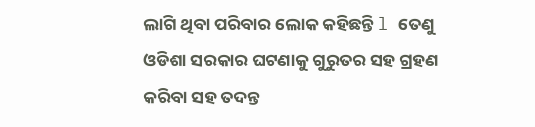ଲାଗି ଥିବା ପରିବାର ଲୋକ କହିଛନ୍ତି l ତେଣୁ ଓଡିଶା ସରକାର ଘଟଣାକୁ ଗୁରୁତର ସହ ଗ୍ରହଣ କରିବା ସହ ତଦନ୍ତ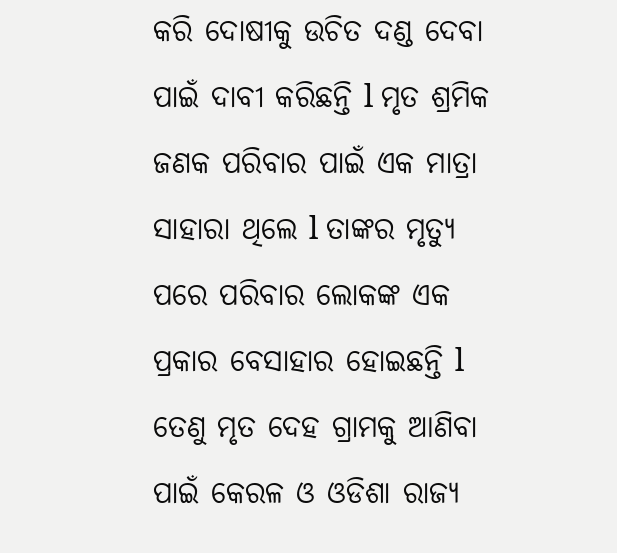କରି ଦୋଷୀକୁ ଉଚିତ ଦଣ୍ଡ ଦେବା ପାଇଁ ଦାବୀ କରିଛନ୍ତି l ମୃତ ଶ୍ରମିକ ଜଣକ ପରିବାର ପାଇଁ ଏକ ମାତ୍ରା ସାହାରା ଥିଲେ l ତାଙ୍କର ମୃତ୍ୟୁ ପରେ ପରିବାର ଲୋକଙ୍କ ଏକ ପ୍ରକାର ବେସାହାର ହୋଇଛନ୍ତି l ତେଣୁ ମୃତ ଦେହ ଗ୍ରାମକୁ ଆଣିବା ପାଇଁ କେରଳ ଓ ଓଡିଶା ରାଜ୍ୟ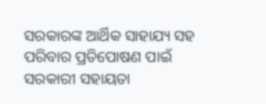ସରକାରଙ୍କ ଆର୍ଥିକ ସାହାଯ୍ୟ ସହ ପରିବାର ପ୍ରତିପୋଷଣ ପାଇଁ ସରକାରୀ ସହାୟତା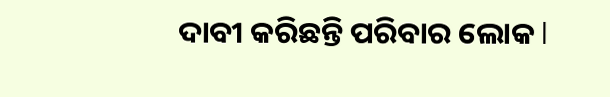ଦାବୀ କରିଛନ୍ତି ପରିବାର ଲୋକ l